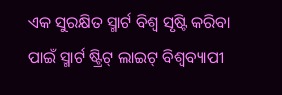ଏକ ସୁରକ୍ଷିତ ସ୍ମାର୍ଟ ବିଶ୍ୱ ସୃଷ୍ଟି କରିବା ପାଇଁ ସ୍ମାର୍ଟ ଷ୍ଟ୍ରିଟ୍ ଲାଇଟ୍ ବିଶ୍ୱବ୍ୟାପୀ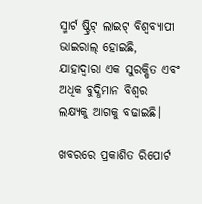ସ୍ମାର୍ଟ ଷ୍ଟ୍ରିଟ୍ ଲାଇଟ୍ ବିଶ୍ୱବ୍ୟାପୀ ଭାଇରାଲ୍ ହୋଇଛି, ଯାହାଦ୍ୱାରା ଏକ ସୁରକ୍ଷିତ ଏବଂ ଅଧିକ ବୁଦ୍ଧିମାନ ବିଶ୍ୱର ଲକ୍ଷ୍ୟକୁ ଆଗକୁ ବଢାଇଛି।

ଖବରରେ ପ୍ରକାଶିତ ରିପୋର୍ଟ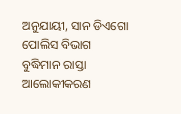ଅନୁଯାୟୀ, ସାନ ଡିଏଗୋ ପୋଲିସ ବିଭାଗ ବୁଦ୍ଧିମାନ ରାସ୍ତା ଆଲୋକୀକରଣ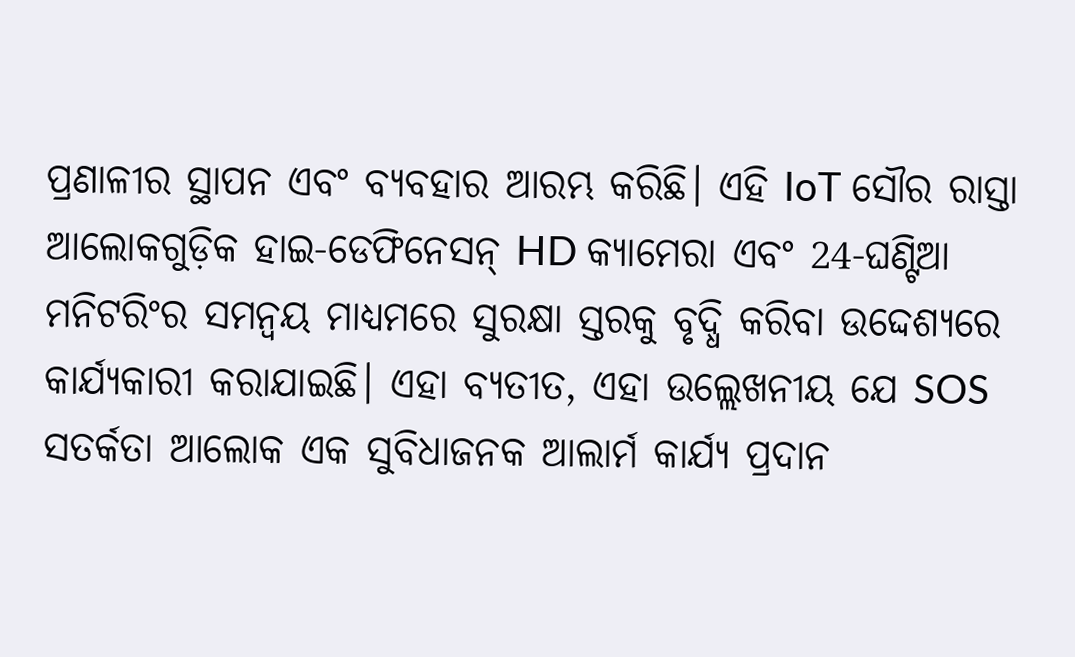ପ୍ରଣାଳୀର ସ୍ଥାପନ ଏବଂ ବ୍ୟବହାର ଆରମ୍ଭ କରିଛି। ଏହି IoT ସୌର ରାସ୍ତା ଆଲୋକଗୁଡ଼ିକ ହାଇ-ଡେଫିନେସନ୍ HD କ୍ୟାମେରା ଏବଂ 24-ଘଣ୍ଟିଆ ମନିଟରିଂର ସମନ୍ୱୟ ମାଧ୍ୟମରେ ସୁରକ୍ଷା ସ୍ତରକୁ ବୃଦ୍ଧି କରିବା ଉଦ୍ଦେଶ୍ୟରେ କାର୍ଯ୍ୟକାରୀ କରାଯାଇଛି। ଏହା ବ୍ୟତୀତ, ଏହା ଉଲ୍ଲେଖନୀୟ ଯେ SOS ସତର୍କତା ଆଲୋକ ଏକ ସୁବିଧାଜନକ ଆଲାର୍ମ କାର୍ଯ୍ୟ ପ୍ରଦାନ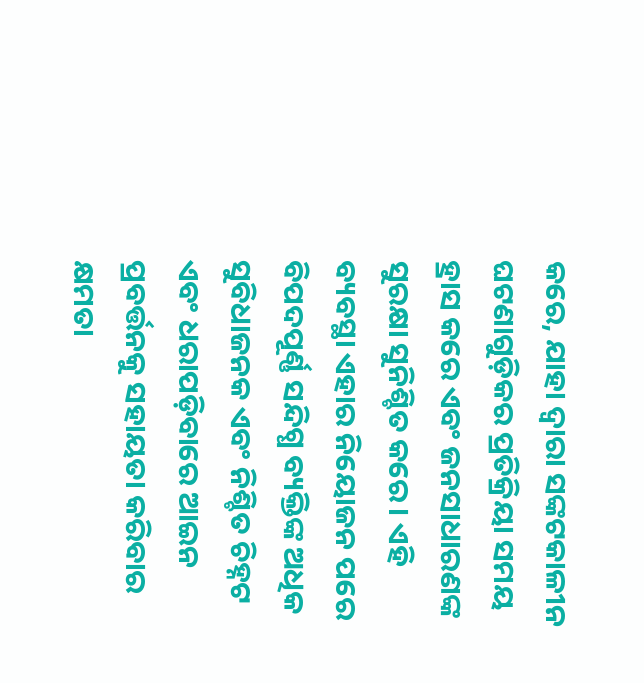କରେ, ଯାହା ଦ୍ଵାରା ସଙ୍କଟକାଳୀନ ଘଟଣାଗୁଡ଼ିକର ପ୍ରତିକ୍ରିୟା ସମୟ ହ୍ରାସ କରେ ଏବଂ ଜନସାଧାରଣଙ୍କ ସୁରକ୍ଷା ସୁନିଶ୍ଚିତ କରେ। ଏହି ବ୍ୟବସ୍ଥା ଏହାର ନିୟୋଜନ ପରେ ବିପଦପୂର୍ଣ୍ଣ ସନ୍ଦିଗ୍ଧ ବ୍ୟକ୍ତିଙ୍କ ଅଧିକ ସୁବିଧାଜନକ ଏବଂ ନିଶ୍ଚିତ ଚିହ୍ନଟ ଏବଂ ଧରାପଡ଼ିବାରେ ଆଇନ ପ୍ରବର୍ତ୍ତନକୁ ସହାୟତା କରିବାର କ୍ଷମତା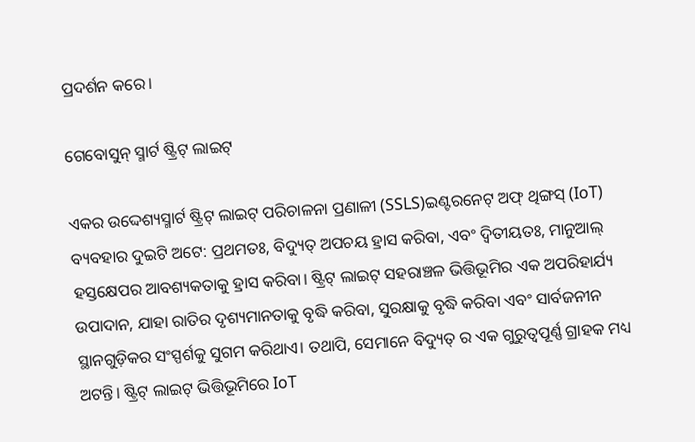ପ୍ରଦର୍ଶନ କରେ।

ଗେବୋସୁନ୍ ସ୍ମାର୍ଟ ଷ୍ଟ୍ରିଟ୍ ଲାଇଟ୍

ଏକର ଉଦ୍ଦେଶ୍ୟସ୍ମାର୍ଟ ଷ୍ଟ୍ରିଟ୍ ଲାଇଟ୍ ପରିଚାଳନା ପ୍ରଣାଳୀ (SSLS)ଇଣ୍ଟରନେଟ୍ ଅଫ୍ ଥିଙ୍ଗସ୍ (IoT) ବ୍ୟବହାର ଦୁଇଟି ଅଟେ: ପ୍ରଥମତଃ, ବିଦ୍ୟୁତ୍ ଅପଚୟ ହ୍ରାସ କରିବା, ଏବଂ ଦ୍ୱିତୀୟତଃ, ମାନୁଆଲ୍ ହସ୍ତକ୍ଷେପର ଆବଶ୍ୟକତାକୁ ହ୍ରାସ କରିବା। ଷ୍ଟ୍ରିଟ୍ ଲାଇଟ୍ ସହରାଞ୍ଚଳ ଭିତ୍ତିଭୂମିର ଏକ ଅପରିହାର୍ଯ୍ୟ ଉପାଦାନ, ଯାହା ରାତିର ଦୃଶ୍ୟମାନତାକୁ ବୃଦ୍ଧି କରିବା, ସୁରକ୍ଷାକୁ ବୃଦ୍ଧି କରିବା ଏବଂ ସାର୍ବଜନୀନ ସ୍ଥାନଗୁଡ଼ିକର ସଂସ୍ପର୍ଶକୁ ସୁଗମ କରିଥାଏ। ତଥାପି, ସେମାନେ ବିଦ୍ୟୁତ୍ ର ଏକ ଗୁରୁତ୍ୱପୂର୍ଣ୍ଣ ଗ୍ରାହକ ମଧ୍ୟ ଅଟନ୍ତି। ଷ୍ଟ୍ରିଟ୍ ଲାଇଟ୍ ଭିତ୍ତିଭୂମିରେ IoT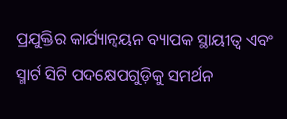ପ୍ରଯୁକ୍ତିର କାର୍ଯ୍ୟାନ୍ୱୟନ ବ୍ୟାପକ ସ୍ଥାୟୀତ୍ୱ ଏବଂ ସ୍ମାର୍ଟ ସିଟି ପଦକ୍ଷେପଗୁଡ଼ିକୁ ସମର୍ଥନ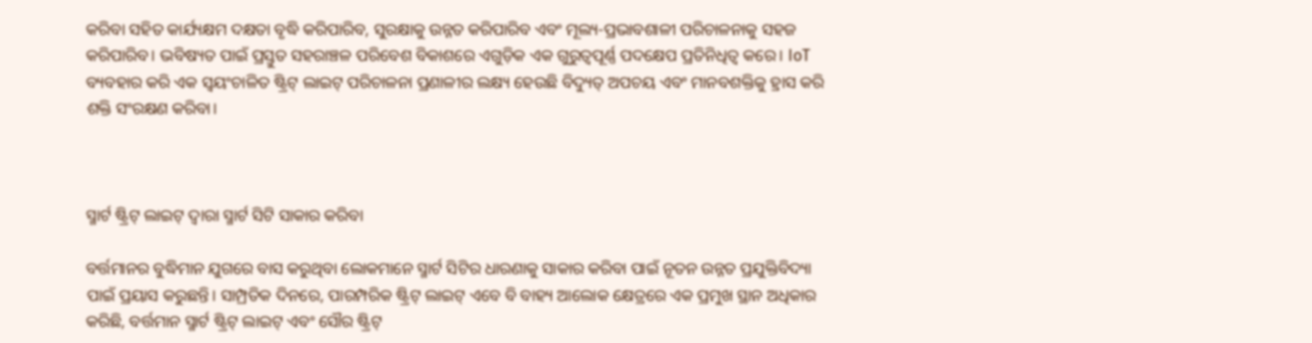କରିବା ସହିତ କାର୍ଯ୍ୟକ୍ଷମ ଦକ୍ଷତା ବୃଦ୍ଧି କରିପାରିବ, ସୁରକ୍ଷାକୁ ଉନ୍ନତ କରିପାରିବ ଏବଂ ମୂଲ୍ୟ-ପ୍ରଭାବଶାଳୀ ପରିଚାଳନାକୁ ସହଜ କରିପାରିବ। ଭବିଷ୍ୟତ ପାଇଁ ପ୍ରସ୍ତୁତ ସହରାଞ୍ଚଳ ପରିବେଶ ବିକାଶରେ ଏଗୁଡ଼ିକ ଏକ ଗୁରୁତ୍ୱପୂର୍ଣ୍ଣ ପଦକ୍ଷେପ ପ୍ରତିନିଧିତ୍ୱ କରେ। IoT ବ୍ୟବହାର କରି ଏକ ସ୍ୱୟଂଚାଳିତ ଷ୍ଟ୍ରିଟ୍ ଲାଇଟ୍ ପରିଚାଳନା ପ୍ରଣାଳୀର ଲକ୍ଷ୍ୟ ହେଉଛି ବିଦ୍ୟୁତ୍ ଅପଚୟ ଏବଂ ମାନବଶକ୍ତିକୁ ହ୍ରାସ କରି ଶକ୍ତି ସଂରକ୍ଷଣ କରିବା।



ସ୍ମାର୍ଟ ଷ୍ଟ୍ରିଟ୍ ଲାଇଟ୍ ଦ୍ୱାରା ସ୍ମାର୍ଟ ସିଟି ସାକାର କରିବା

ବର୍ତ୍ତମାନର ବୁଦ୍ଧିମାନ ଯୁଗରେ ବାସ କରୁଥିବା ଲୋକମାନେ ସ୍ମାର୍ଟ ସିଟିର ଧାରଣାକୁ ସାକାର କରିବା ପାଇଁ ନୂତନ ଉନ୍ନତ ପ୍ରଯୁକ୍ତିବିଦ୍ୟା ପାଇଁ ପ୍ରୟାସ କରୁଛନ୍ତି। ସାମ୍ପ୍ରତିକ ଦିନରେ, ପାରମ୍ପରିକ ଷ୍ଟ୍ରିଟ୍ ଲାଇଟ୍ ଏବେ ବି ବାହ୍ୟ ଆଲୋକ କ୍ଷେତ୍ରରେ ଏକ ପ୍ରମୁଖ ସ୍ଥାନ ଅଧିକାର କରିଛି, ବର୍ତ୍ତମାନ ସ୍ମାର୍ଟ ଷ୍ଟ୍ରିଟ୍ ଲାଇଟ୍ ଏବଂ ସୌର ଷ୍ଟ୍ରିଟ୍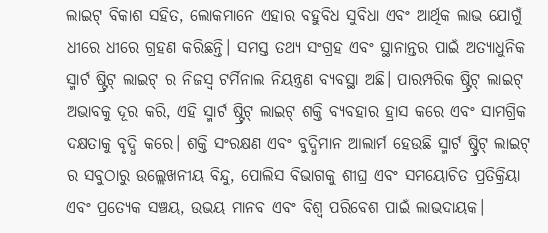ଲାଇଟ୍ ବିକାଶ ସହିତ, ଲୋକମାନେ ଏହାର ବହୁବିଧ ସୁବିଧା ଏବଂ ଆର୍ଥିକ ଲାଭ ଯୋଗୁଁ ଧୀରେ ଧୀରେ ଗ୍ରହଣ କରିଛନ୍ତି। ସମସ୍ତ ତଥ୍ୟ ସଂଗ୍ରହ ଏବଂ ସ୍ଥାନାନ୍ତର ପାଇଁ ଅତ୍ୟାଧୁନିକ ସ୍ମାର୍ଟ ଷ୍ଟ୍ରିଟ୍ ଲାଇଟ୍ ର ନିଜସ୍ୱ ଟର୍ମିନାଲ ନିୟନ୍ତ୍ରଣ ବ୍ୟବସ୍ଥା ଅଛି। ପାରମ୍ପରିକ ଷ୍ଟ୍ରିଟ୍ ଲାଇଟ୍ ଅଭାବକୁ ଦୂର କରି, ଏହି ସ୍ମାର୍ଟ ଷ୍ଟ୍ରିଟ୍ ଲାଇଟ୍ ଶକ୍ତି ବ୍ୟବହାର ହ୍ରାସ କରେ ଏବଂ ସାମଗ୍ରିକ ଦକ୍ଷତାକୁ ବୃଦ୍ଧି କରେ। ଶକ୍ତି ସଂରକ୍ଷଣ ଏବଂ ବୁଦ୍ଧିମାନ ଆଲାର୍ମ ହେଉଛି ସ୍ମାର୍ଟ ଷ୍ଟ୍ରିଟ୍ ଲାଇଟ୍ ର ସବୁଠାରୁ ଉଲ୍ଲେଖନୀୟ ବିନ୍ଦୁ, ପୋଲିସ ବିଭାଗକୁ ଶୀଘ୍ର ଏବଂ ସମୟୋଚିତ ପ୍ରତିକ୍ରିୟା ଏବଂ ପ୍ରତ୍ୟେକ ସଞ୍ଚୟ, ଉଭୟ ମାନବ ଏବଂ ବିଶ୍ୱ ପରିବେଶ ପାଇଁ ଲାଭଦାୟକ।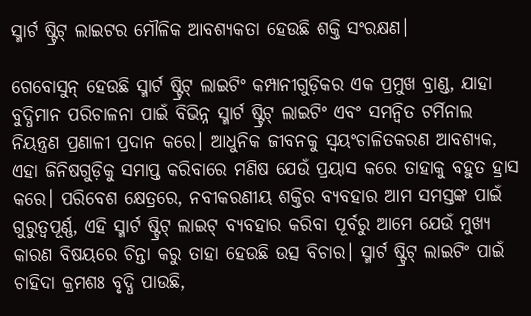ସ୍ମାର୍ଟ ଷ୍ଟ୍ରିଟ୍ ଲାଇଟର ମୌଳିକ ଆବଶ୍ୟକତା ହେଉଛି ଶକ୍ତି ସଂରକ୍ଷଣ।

ଗେବୋସୁନ୍ ହେଉଛି ସ୍ମାର୍ଟ ଷ୍ଟ୍ରିଟ୍ ଲାଇଟିଂ କମ୍ପାନୀଗୁଡ଼ିକର ଏକ ପ୍ରମୁଖ ବ୍ରାଣ୍ଡ, ଯାହା ବୁଦ୍ଧିମାନ ପରିଚାଳନା ପାଇଁ ବିଭିନ୍ନ ସ୍ମାର୍ଟ ଷ୍ଟ୍ରିଟ୍ ଲାଇଟିଂ ଏବଂ ସମନ୍ୱିତ ଟର୍ମିନାଲ ନିୟନ୍ତ୍ରଣ ପ୍ରଣାଳୀ ପ୍ରଦାନ କରେ। ଆଧୁନିକ ଜୀବନକୁ ସ୍ୱୟଂଚାଳିତକରଣ ଆବଶ୍ୟକ, ଏହା ଜିନିଷଗୁଡ଼ିକୁ ସମାପ୍ତ କରିବାରେ ମଣିଷ ଯେଉଁ ପ୍ରୟାସ କରେ ତାହାକୁ ବହୁତ ହ୍ରାସ କରେ। ପରିବେଶ କ୍ଷେତ୍ରରେ, ନବୀକରଣୀୟ ଶକ୍ତିର ବ୍ୟବହାର ଆମ ସମସ୍ତଙ୍କ ପାଇଁ ଗୁରୁତ୍ୱପୂର୍ଣ୍ଣ, ଏହି ସ୍ମାର୍ଟ ଷ୍ଟ୍ରିଟ୍ ଲାଇଟ୍ ବ୍ୟବହାର କରିବା ପୂର୍ବରୁ ଆମେ ଯେଉଁ ମୁଖ୍ୟ କାରଣ ବିଷୟରେ ଚିନ୍ତା କରୁ ତାହା ହେଉଛି ଉତ୍ସ ବିଚାର। ସ୍ମାର୍ଟ ଷ୍ଟ୍ରିଟ୍ ଲାଇଟିଂ ପାଇଁ ଚାହିଦା କ୍ରମଶଃ ବୃଦ୍ଧି ପାଉଛି,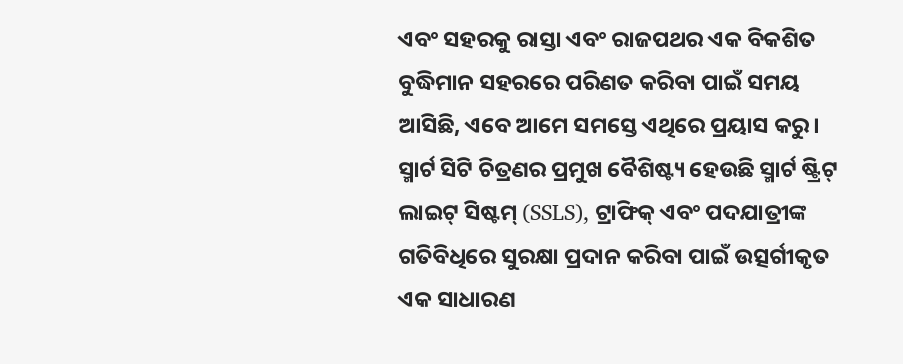ଏବଂ ସହରକୁ ରାସ୍ତା ଏବଂ ରାଜପଥର ଏକ ବିକଶିତ ବୁଦ୍ଧିମାନ ସହରରେ ପରିଣତ କରିବା ପାଇଁ ସମୟ ଆସିଛି, ଏବେ ଆମେ ସମସ୍ତେ ଏଥିରେ ପ୍ରୟାସ କରୁ। ସ୍ମାର୍ଟ ସିଟି ଚିତ୍ରଣର ପ୍ରମୁଖ ବୈଶିଷ୍ଟ୍ୟ ହେଉଛି ସ୍ମାର୍ଟ ଷ୍ଟ୍ରିଟ୍ ଲାଇଟ୍ ସିଷ୍ଟମ୍ (SSLS), ଟ୍ରାଫିକ୍ ଏବଂ ପଦଯାତ୍ରୀଙ୍କ ଗତିବିଧିରେ ସୁରକ୍ଷା ପ୍ରଦାନ କରିବା ପାଇଁ ଉତ୍ସର୍ଗୀକୃତ ଏକ ସାଧାରଣ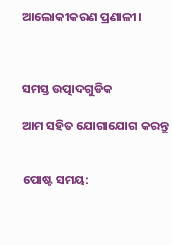ଆଲୋକୀକରଣ ପ୍ରଣାଳୀ।



ସମସ୍ତ ଉତ୍ପାଦଗୁଡିକ

ଆମ ସହିତ ଯୋଗାଯୋଗ କରନ୍ତୁ


ପୋଷ୍ଟ ସମୟ: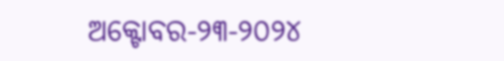ଅକ୍ଟୋବର-୨୩-୨୦୨୪